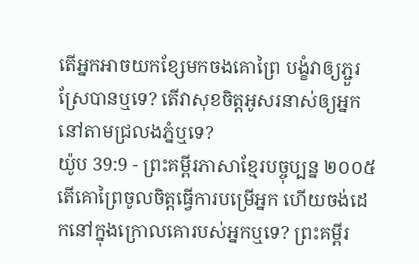តើអ្នកអាចយកខ្សែមកចងគោព្រៃ បង្ខំវាឲ្យភ្ជួរស្រែបានឬទេ? តើវាសុខចិត្តអូសរនាស់ឲ្យអ្នក នៅតាមជ្រលងភ្នំឬទេ?
យ៉ូប 39:9 - ព្រះគម្ពីរភាសាខ្មែរបច្ចុប្បន្ន ២០០៥ តើគោព្រៃចូលចិត្តធ្វើការបម្រើអ្នក ហើយចង់ដេកនៅក្នុងក្រោលគោរបស់អ្នកឬទេ? ព្រះគម្ពីរ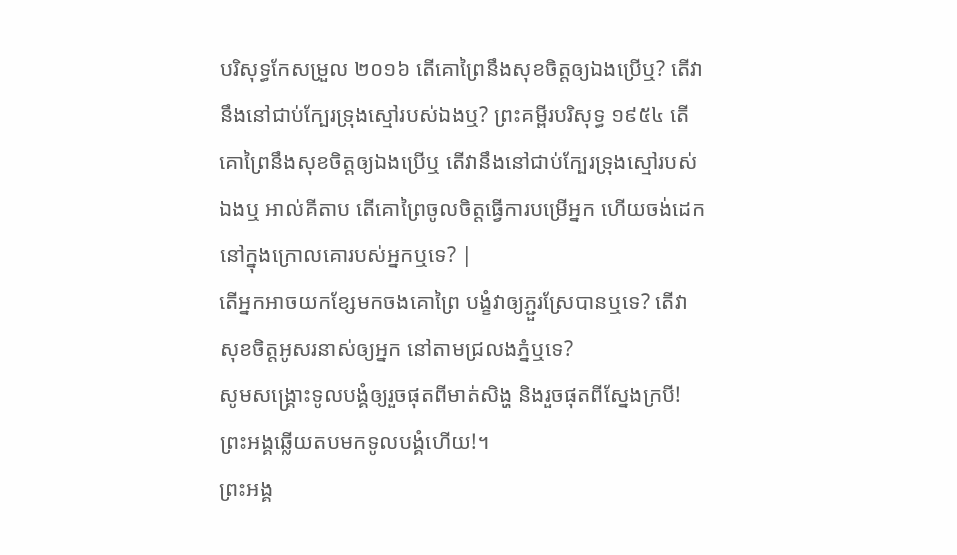បរិសុទ្ធកែសម្រួល ២០១៦ តើគោព្រៃនឹងសុខចិត្តឲ្យឯងប្រើឬ? តើវានឹងនៅជាប់ក្បែរទ្រុងស្មៅរបស់ឯងឬ? ព្រះគម្ពីរបរិសុទ្ធ ១៩៥៤ តើគោព្រៃនឹងសុខចិត្តឲ្យឯងប្រើឬ តើវានឹងនៅជាប់ក្បែរទ្រុងស្មៅរបស់ឯងឬ អាល់គីតាប តើគោព្រៃចូលចិត្តធ្វើការបម្រើអ្នក ហើយចង់ដេកនៅក្នុងក្រោលគោរបស់អ្នកឬទេ? |
តើអ្នកអាចយកខ្សែមកចងគោព្រៃ បង្ខំវាឲ្យភ្ជួរស្រែបានឬទេ? តើវាសុខចិត្តអូសរនាស់ឲ្យអ្នក នៅតាមជ្រលងភ្នំឬទេ?
សូមសង្គ្រោះទូលបង្គំឲ្យរួចផុតពីមាត់សិង្ហ និងរួចផុតពីស្នែងក្របី! ព្រះអង្គឆ្លើយតបមកទូលបង្គំហើយ!។
ព្រះអង្គ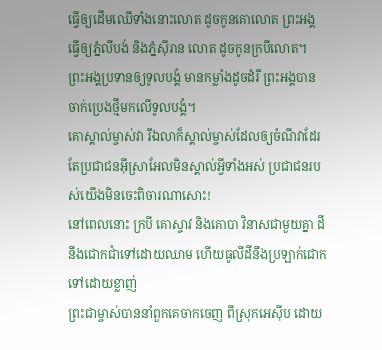ធ្វើឲ្យដើមឈើទាំងនោះលោត ដូចកូនគោលោត ព្រះអង្គធ្វើឲ្យភ្នំលីបង់ និងភ្នំស៊ីរាន លោត ដូចកូនក្របីលោត។
ព្រះអង្គប្រទានឲ្យទូលបង្គំ មានកម្លាំងដូចដំរី ព្រះអង្គបានចាក់ប្រេងថ្មីមកលើទូលបង្គំ។
គោស្គាល់ម្ចាស់វា រីឯលាក៏ស្គាល់ម្ចាស់ដែលឲ្យចំណីវាដែរ តែប្រជាជនអ៊ីស្រាអែលមិនស្គាល់អ្វីទាំងអស់ ប្រជាជនរបស់យើងមិនចេះពិចារណាសោះ!
នៅពេលនោះ ក្របី គោស្ទាវ និងគោបា វិនាសជាមួយគ្នា ដីនឹងជោកជាំទៅដោយឈាម ហើយធូលីដីនឹងប្រឡាក់ជោកទៅដោយខ្លាញ់
ព្រះជាម្ចាស់បាននាំពួកគេចាកចេញ ពីស្រុកអេស៊ីប ដោយ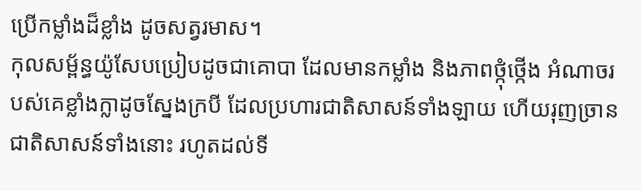ប្រើកម្លាំងដ៏ខ្លាំង ដូចសត្វរមាស។
កុលសម្ព័ន្ធយ៉ូសែបប្រៀបដូចជាគោបា ដែលមានកម្លាំង និងភាពថ្កុំថ្កើង អំណាចរបស់គេខ្លាំងក្លាដូចស្នែងក្របី ដែលប្រហារជាតិសាសន៍ទាំងឡាយ ហើយរុញច្រានជាតិសាសន៍ទាំងនោះ រហូតដល់ទី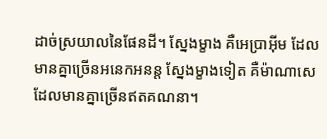ដាច់ស្រយាលនៃផែនដី។ ស្នែងម្ខាង គឺអេប្រាអ៊ីម ដែលមានគ្នាច្រើនអនេកអនន្ត ស្នែងម្ខាងទៀត គឺម៉ាណាសេ ដែលមានគ្នាច្រើនឥតគណនា។